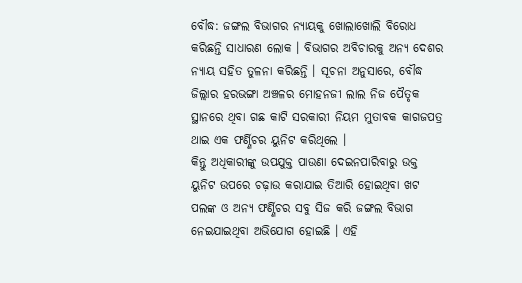ବୌଦ୍ଧ: ଜଙ୍ଗଲ ବିଭାଗର ନ୍ୟାୟକୁ ଖୋଲାଖୋଲି ବିରୋଧ କରିଛନ୍ତି ସାଧାରଣ ଲୋକ । ବିଭାଗର ଅବିଚାରକୁ ଅନ୍ୟ ଦେଶର ନ୍ୟାୟ ସହିତ ତୁଳନା କରିଛନ୍ତି । ସୂଚନା ଅନୁସାରେ, ବୌଦ୍ଧ ଜିଲ୍ଲାର ହରଭଙ୍ଗା ଅଞ୍ଚଳର ମୋହନଜୀ ଲାଲ ନିଜ ପୈତୃକ ସ୍ଥାନରେ ଥିବା ଗଛ କାଟି ସରକାରୀ ନିୟମ ମୁତାବକ କାଗଜପତ୍ର ଥାଇ ଏକ ଫର୍ଣ୍ଣିଚର ୟୁନିଟ କରିଥିଲେ ।
କିନ୍ତୁ ଅଧିକାରୀଙ୍କୁ ଉପଯୁକ୍ତ ପାଉଣା ଦେଇନପାରିବାରୁ ଉକ୍ତ ୟୁନିଟ ଉପରେ ଚଢ଼ାଉ କରାଯାଇ ତିଆରି ହୋଇଥିବା ଖଟ ପଲଙ୍କ ଓ ଅନ୍ୟ ଫର୍ଣ୍ଣିଚର ସବୁ ସିଜ କରି ଜଙ୍ଗଲ ବିଭାଗ ନେଇଯାଇଥିବା ଅଭିଯୋଗ ହୋଇଛି । ଏହି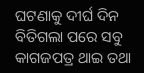ଘଟଣାକୁ ଦୀର୍ଘ ଦିନ ବିତିଗଲା ପରେ ସବୁ କାଗଜପତ୍ର ଥାଇ ତଥା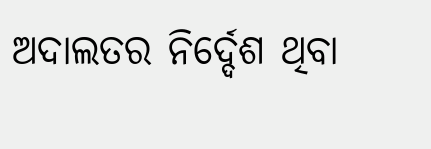ଅଦାଲତର ନିର୍ଦ୍ଦେଶ ଥିବା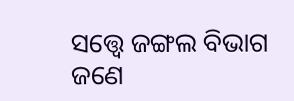ସତ୍ତ୍ବେ ଜଙ୍ଗଲ ବିଭାଗ ଜଣେ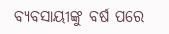ବ୍ୟବସାୟୀଙ୍କୁ ବର୍ଷ ପରେ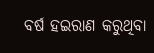ବର୍ଷ ହଇରାଣ କରୁଥିବା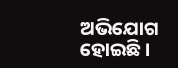ଅଭିଯୋଗ ହୋଇଛି ।